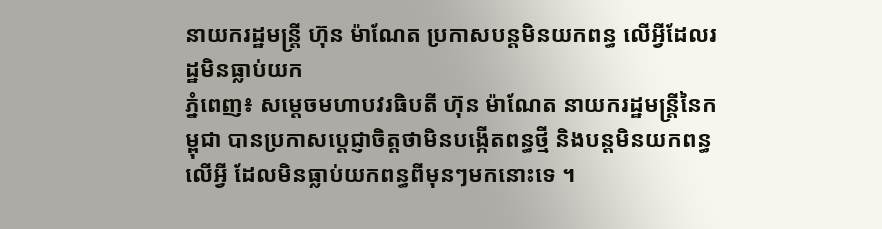នាយករដ្ឋមន្ត្រី ហ៊ុន ម៉ាណែត ប្រកាសបន្តមិនយកពន្ធ លើអ្វីដែលរដ្ឋមិនធ្លាប់យក
ភ្នំពេញ៖ សម្តេចមហាបវរធិបតី ហ៊ុន ម៉ាណែត នាយករដ្ឋមន្ត្រីនៃកម្ពុជា បានប្រកាសប្តេជ្ញាចិត្តថាមិនបង្កើតពន្ធថ្មី និងបន្តមិនយកពន្ធលើអ្វី ដែលមិនធ្លាប់យកពន្ធពីមុនៗមកនោះទេ ។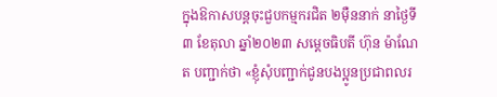ក្នុងឱកាសបន្តចុះជួបកម្មករជិត ២ម៉ឺននាក់ នាថ្ងៃទី៣ ខែតុលា ឆ្នាំ២០២៣ សម្តេចធិបតី ហ៊ុន ម៉ាណែត បញ្ជាក់ថា «ខ្ញុំសុំបញ្ជាក់ជូនបងប្អូនប្រជាពលរ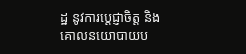ដ្ឋ នូវការប្តេជ្ញាចិត្ត និងគោលនយោបាយប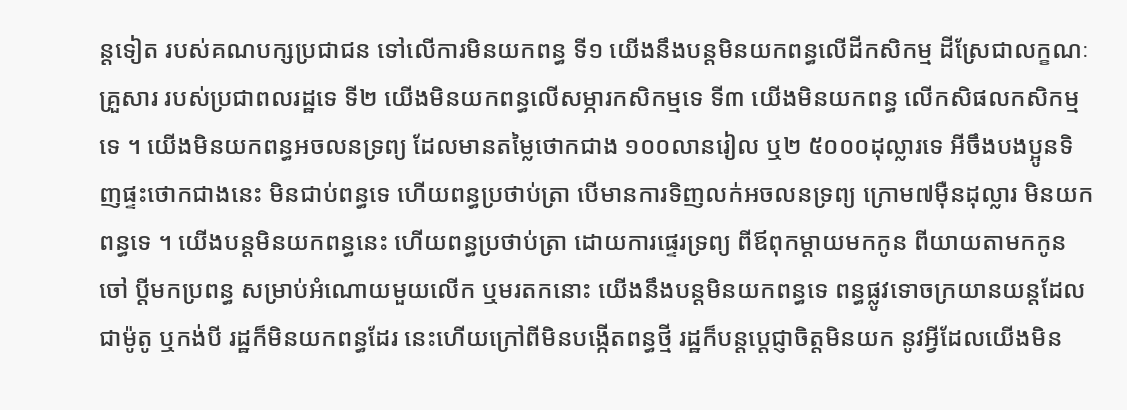ន្តទៀត របស់គណបក្សប្រជាជន ទៅលើការមិនយកពន្ធ ទី១ យើងនឹងបន្តមិនយកពន្ធលើដីកសិកម្ម ដីស្រែជាលក្ខណៈគ្រួសារ របស់ប្រជាពលរដ្ឋទេ ទី២ យើងមិនយកពន្ធលើសម្ភារកសិកម្មទេ ទី៣ យើងមិនយកពន្ធ លើកសិផលកសិកម្មទេ ។ យើងមិនយកពន្ធអចលនទ្រព្យ ដែលមានតម្លៃថោកជាង ១០០លានរៀល ឬ២ ៥០០០ដុល្លារទេ អីចឹងបងប្អូនទិញផ្ទះថោកជាងនេះ មិនជាប់ពន្ធទេ ហើយពន្ធប្រថាប់ត្រា បើមានការទិញលក់អចលនទ្រព្យ ក្រោម៧ម៉ឺនដុល្លារ មិនយកពន្ធទេ ។ យើងបន្តមិនយកពន្ធនេះ ហើយពន្ធប្រថាប់ត្រា ដោយការផ្ទេរទ្រព្យ ពីឪពុកម្តាយមកកូន ពីយាយតាមកកូនចៅ ប្តីមកប្រពន្ធ សម្រាប់អំណោយមួយលើក ឬមរតកនោះ យើងនឹងបន្តមិនយកពន្ធទេ ពន្ធផ្លូវទោចក្រយានយន្តដែលជាម៉ូតូ ឬកង់បី រដ្ឋក៏មិនយកពន្ធដែរ នេះហើយក្រៅពីមិនបង្កើតពន្ធថ្មី រដ្ឋក៏បន្តប្តេជ្ញាចិត្តមិនយក នូវអ្វីដែលយើងមិន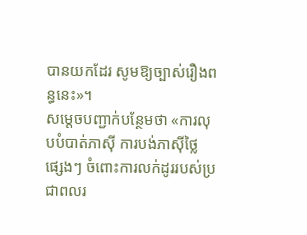បានយកដែរ សូមឱ្យច្បាស់រឿងពន្ធនេះ»។
សម្តេចបញ្ជាក់បន្ថែមថា «ការលុបបំបាត់ភាស៊ី ការបង់ភាស៊ីថ្លៃផ្សេងៗ ចំពោះការលក់ដូររបស់ប្រជាពលរ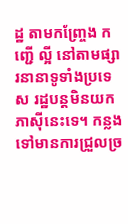ដ្ឋ តាមកញ្ច្រែង កញ្ជើ ល្អី នៅតាមផ្សារនានាទូទាំងប្រទេស រដ្ឋបន្តមិនយកភាស៊ីនេះទេ។ កន្លងទៅមានការជ្រួលច្រ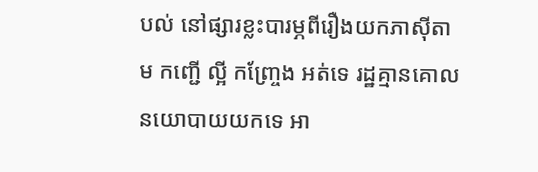បល់ នៅផ្សារខ្លះបារម្ភពីរឿងយកភាស៊ីតាម កញ្ជើ ល្អី កញ្ច្រែង អត់ទេ រដ្ឋគ្មានគោលនយោបាយយកទេ អា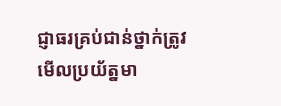ជ្ញាធរគ្រប់ជាន់ថ្នាក់ត្រូវមើលប្រយ័ត្នមា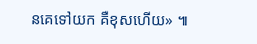នគេទៅយក គឺខុសហើយ» ៕